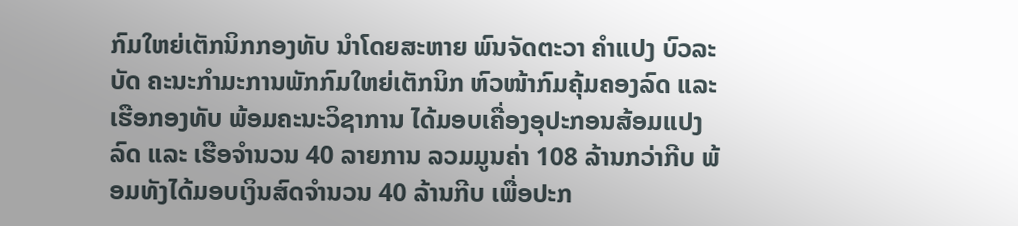ກົມໃຫຍ່ເຕັກນິກກອງທັບ ນຳໂດຍສະຫາຍ ພົນຈັດຕະວາ ຄຳແປງ ບົວລະບັດ ຄະນະກຳມະການພັກກົມໃຫຍ່ເຕັກນິກ ຫົວໜ້າກົມຄຸ້ມຄອງລົດ ແລະ ເຮືອກອງທັບ ພ້ອມຄະນະວິຊາການ ໄດ້ມອບເຄື່ອງອຸປະກອນສ້ອມແປງລົດ ແລະ ເຮືອຈຳນວນ 40 ລາຍການ ລວມມູນຄ່າ 108 ລ້ານກວ່າກີບ ພ້ອມທັງໄດ້ມອບເງິນສົດຈຳນວນ 40 ລ້ານກີບ ເພື່ອປະກ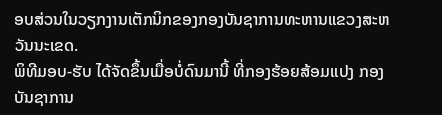ອບສ່ວນໃນວຽກງານເຕັກນິກຂອງກອງບັນຊາການທະຫານແຂວງສະຫວັນນະເຂດ.
ພິທີມອບ-ຮັບ ໄດ້ຈັດຂຶ້ນເມື່ອບໍ່ດົນມານີ້ ທີ່ກອງຮ້ອຍສ້ອມແປງ ກອງບັນຊາການ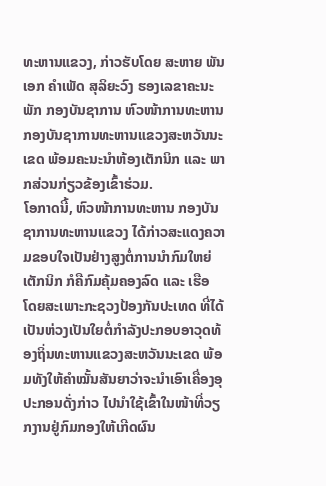ທະຫານແຂວງ, ກ່າວຮັບໂດຍ ສະຫາຍ ພັນເອກ ຄໍາເພັດ ສຸລິຍະວົງ ຮອງເລຂາຄະນະພັກ ກອງບັນຊາການ ຫົວໜ້າການທະຫານກອງບັນຊາການທະຫານແຂວງສະຫວັນນະເຂດ ພ້ອມຄະນະນຳຫ້ອງເຕັກນິກ ແລະ ພາກສ່ວນກ່ຽວຂ້ອງເຂົ້າຮ່ວມ.
ໂອກາດນີ້, ຫົວໜ້າການທະຫານ ກອງບັນຊາການທະຫານແຂວງ ໄດ້ກ່າວສະແດງຄວາມຂອບໃຈເປັນຢ່າງສູງຕໍ່ການນໍາກົມໃຫຍ່ເຕັກນິກ ກໍຄືກົມຄຸ້ມຄອງລົດ ແລະ ເຮືອ ໂດຍສະເພາະກະຊວງປ້ອງກັນປະເທດ ທີ່ໄດ້ເປັນຫ່ວງເປັນໃຍຕໍ່ກຳລັງປະກອບອາວຸດທ້ອງຖິ່ນທະຫານແຂວງສະຫວັນນະເຂດ ພ້ອມທັງໃຫ້ຄໍາໝັ້ນສັນຍາວ່າຈະນໍາເອົາເຄື່ອງອຸປະກອນດັ່ງກ່າວ ໄປນໍາໃຊ້ເຂົ້າໃນໜ້າທີ່ວຽກງານຢູ່ກົມກອງໃຫ້ເກີດຜົນ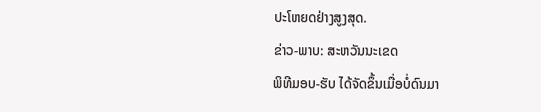ປະໂຫຍດຢ່າງສູງສຸດ.
ຂ່າວ-ພາບ: ສະຫວັນນະເຂດ
ພິທີມອບ-ຮັບ ໄດ້ຈັດຂຶ້ນເມື່ອບໍ່ດົນມາ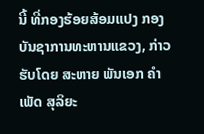ນີ້ ທີ່ກອງຮ້ອຍສ້ອມແປງ ກອງບັນຊາການທະຫານແຂວງ, ກ່າວຮັບໂດຍ ສະຫາຍ ພັນເອກ ຄໍາເພັດ ສຸລິຍະ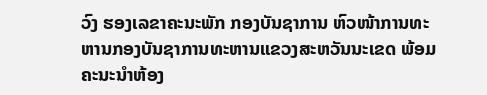ວົງ ຮອງເລຂາຄະນະພັກ ກອງບັນຊາການ ຫົວໜ້າການທະຫານກອງບັນຊາການທະຫານແຂວງສະຫວັນນະເຂດ ພ້ອມຄະນະນຳຫ້ອງ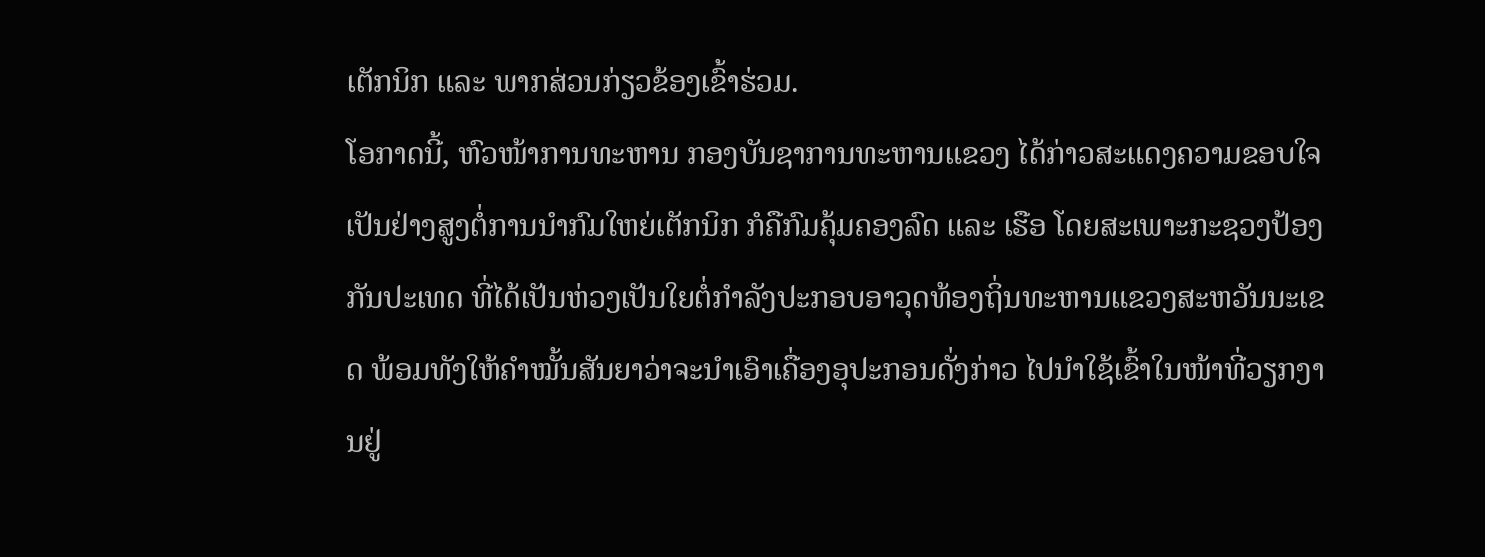ເຕັກນິກ ແລະ ພາກສ່ວນກ່ຽວຂ້ອງເຂົ້າຮ່ວມ.
ໂອກາດນີ້, ຫົວໜ້າການທະຫານ ກອງບັນຊາການທະຫານແຂວງ ໄດ້ກ່າວສະແດງຄວາມຂອບໃຈເປັນຢ່າງສູງຕໍ່ການນໍາກົມໃຫຍ່ເຕັກນິກ ກໍຄືກົມຄຸ້ມຄອງລົດ ແລະ ເຮືອ ໂດຍສະເພາະກະຊວງປ້ອງກັນປະເທດ ທີ່ໄດ້ເປັນຫ່ວງເປັນໃຍຕໍ່ກຳລັງປະກອບອາວຸດທ້ອງຖິ່ນທະຫານແຂວງສະຫວັນນະເຂດ ພ້ອມທັງໃຫ້ຄໍາໝັ້ນສັນຍາວ່າຈະນໍາເອົາເຄື່ອງອຸປະກອນດັ່ງກ່າວ ໄປນໍາໃຊ້ເຂົ້າໃນໜ້າທີ່ວຽກງານຢູ່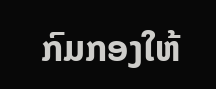ກົມກອງໃຫ້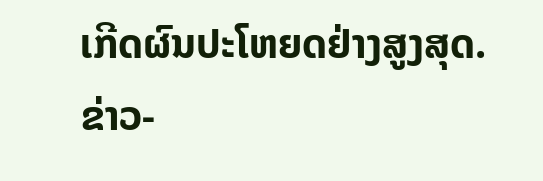ເກີດຜົນປະໂຫຍດຢ່າງສູງສຸດ.
ຂ່າວ-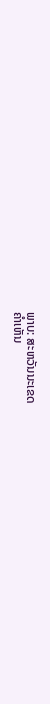ພາບ: ສະຫວັນນະເຂດ
ຄໍາເຫັນ